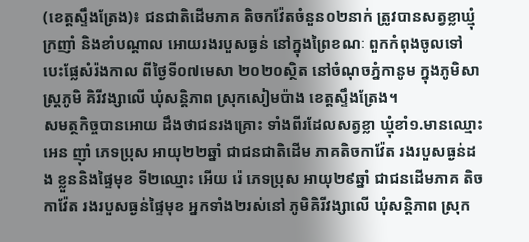(ខេត្តស្ទឹងត្រែង)៖ ជនជាតិដើមភាគ តិចកវ៉ែតចំនួន០២នាក់ ត្រូវបានសត្វខ្លាឃ្មុំក្រញាំ និងខាំបណ្តាល អោយរងរបួសធ្ងន់ នៅក្នុងព្រៃខណៈ ពួកកំពុងចូលទៅ បេះផ្លែសំរ៉ងកាល ពីថ្ងៃទី០៧មេសា ២០២០ស្ថិត នៅចំណុចភ្នំកានូម ក្នុងភូមិសាស្រ្តភូមិ គិរីវង្សាលើ ឃុំសន្តិភាព ស្រុកសៀមប៉ាង ខេត្តស្ទឹងត្រែង។
សមត្ថកិច្ចបានអោយ ដឹងថាជនរងគ្រោះ ទាំងពីរដែលសត្វខ្លា ឃ្មុំខាំ១.មានឈ្មោះ អេន ញ៉ាំ ភេទប្រុស អាយុ២២ឆ្នាំ ជាជនជាតិដើម ភាគតិចកាវ៉ែត រងរបួសធ្ងន់ដង ខ្លួននិងផ្ទៃមុខ ទី២ឈ្មោះ អើយ រ៉េ ភេទប្រុស អាយុ២៩ឆ្នាំ ជាជនដើមភាគ តិចកាវ៉ែត រងរបួសធ្ងន់ផ្ទៃមុខ អ្នកទាំង២រស់នៅ ភូមិគិរីវង្សាលើ ឃុំសន្តិភាព ស្រុក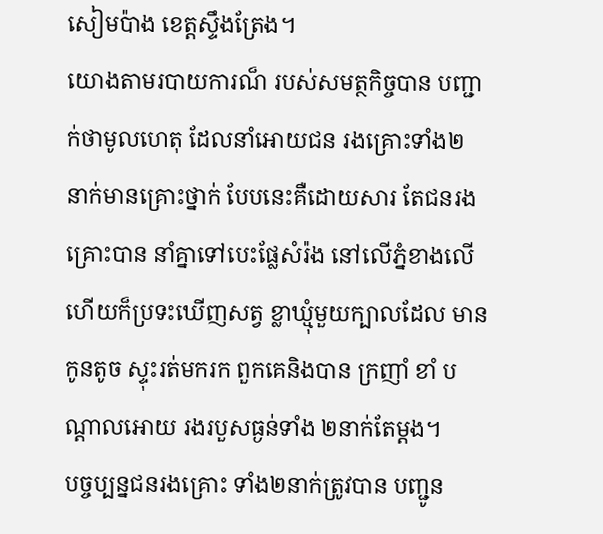សៀមប៉ាង ខេត្តស្ទឹងត្រែង។
យោងតាមរបាយការណ៏ របស់សមត្ថកិច្ចបាន បញ្ជាក់ថាមូលហេតុ ដែលនាំអោយជន រងគ្រោះទាំង២ នាក់មានគ្រោះថ្នាក់ បែបនេះគឺដោយសារ តែជនរងគ្រោះបាន នាំគ្នាទៅបេះផ្លែសំរ៉ង នៅលើភ្នំខាងលើ ហើយក៏ប្រទះឃើញសត្វ ខ្លាឃ្មុំមួយក្បាលដែល មានកូនតូច ស្ទុះរត់មករក ពួកគេនិងបាន ក្រញាំ ខាំ បណ្តាលអោយ រងរបួសធ្ងន់ទាំង ២នាក់តែម្តង។
បច្ចប្បន្នជនរងគ្រោះ ទាំង២នាក់ត្រូវបាន បញ្ជូន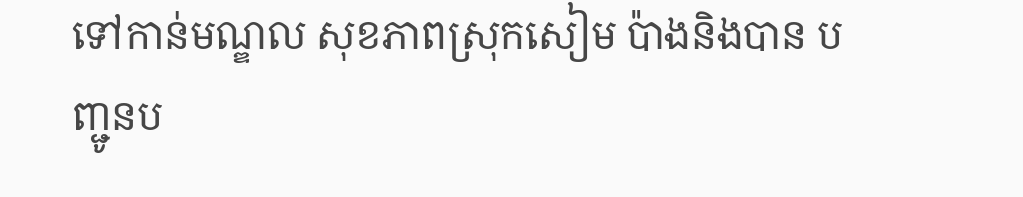ទៅកាន់មណ្ឌល សុខភាពស្រុកសៀម ប៉ាងនិងបាន បញ្ជូនប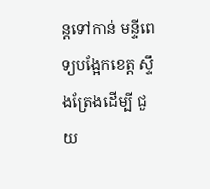ន្តទៅកាន់ មន្ទីពេទ្យបង្អែកខេត្ត ស្ទឹងត្រែងដើម្បី ជួយ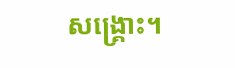សង្គ្រោះ។